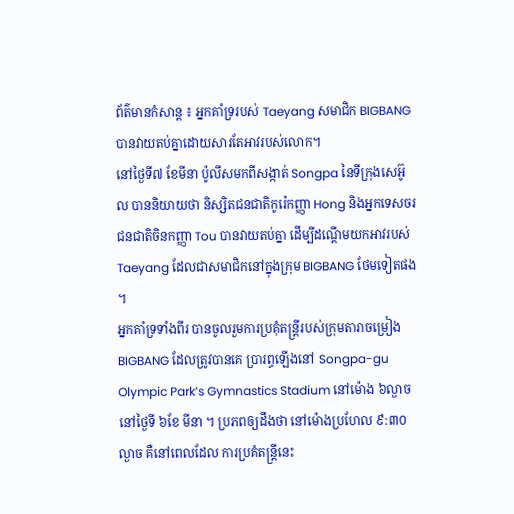ព័ត៌មានកំសាន្ត ៖ អ្នកគាំទ្ររបស់ Taeyang សមាជិក BIGBANG បានវាយតប់គ្នាដោយសារតែអាវរបស់លោក។
នៅថ្ងៃទី៧ ខែមីនា ប៉ូលីសមកពីសង្កាត់ Songpa នៃទីក្រុងសេអ៊ូល បាននិយាយថា និស្សិតជនជាតិកូរ៉េកញ្ញា Hong និងអ្នកទេសចរជនជាតិចិនកញ្ញា Tou បានវាយតប់គ្នា ដើម្បីដណ្តើមយកអាវរបស់ Taeyang ដែលជាសមាជិកនៅក្នុងក្រុម BIGBANG ថែមទៀតផង ។
អ្នកគាំទ្រទាំងពីរ បានចូលរួមការប្រគុំតន្ត្រីរបស់ក្រុមតារាចម្រៀង BIGBANG ដែលត្រូវបានគេ ប្រារព្ធឡើងនៅ Songpa-gu Olympic Park’s Gymnastics Stadium នៅម៉ោង ៦ល្ងាច នៅថ្ងៃទី ៦ខែ មីនា ។ ប្រភពឲ្យដឹងថា នៅម៉ោងប្រហែល ៩:៣០ ល្ងាច គឺនៅពេលដែល ការប្រគំតន្ត្រីនេះ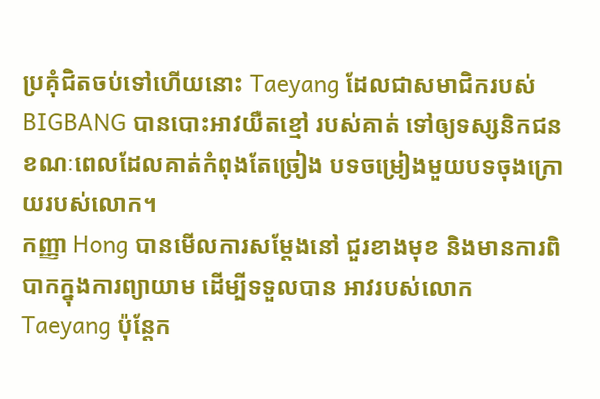ប្រគុំជិតចប់ទៅហើយនោះ Taeyang ដែលជាសមាជិករបស់ BIGBANG បានបោះអាវយឺតខ្មៅ របស់គាត់ ទៅឲ្យទស្សនិកជន ខណៈពេលដែលគាត់កំពុងតែច្រៀង បទចម្រៀងមួយបទចុងក្រោយរបស់លោក។
កញ្ញា Hong បានមើលការសម្តែងនៅ ជួរខាងមុខ និងមានការពិបាកក្នុងការព្យាយាម ដើម្បីទទួលបាន អាវរបស់លោក Taeyang ប៉ុន្តែក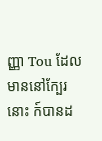ញ្ញា Tou ដែលមាននៅក្បែរនោះ ក៍បានដ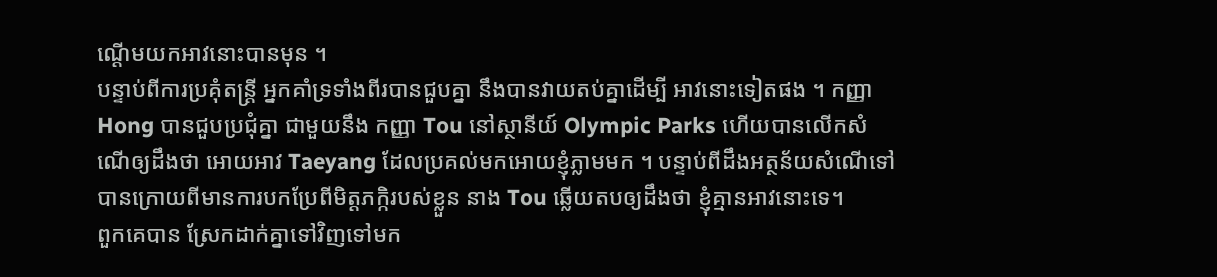ណ្តើមយកអាវនោះបានមុន ។
បន្ទាប់ពីការប្រគុំតន្រ្តី អ្នកគាំទ្រទាំងពីរបានជួបគ្នា នឹងបានវាយតប់គ្នាដើម្បី អាវនោះទៀតផង ។ កញ្ញា Hong បានជួបប្រជុំគ្នា ជាមួយនឹង កញ្ញា Tou នៅស្ថានីយ៍ Olympic Parks ហើយបានលើកសំណើឲ្យដឹងថា អោយអាវ Taeyang ដែលប្រគល់មកអោយខ្ញុំភ្លាមមក ។ បន្ទាប់ពីដឹងអត្ថន័យសំណើទៅបានក្រោយពីមានការបកប្រែពីមិត្តភក្កិរបស់ខ្លួន នាង Tou ឆ្លើយតបឲ្យដឹងថា ខ្ញុំគ្មានអាវនោះទេ។
ពួកគេបាន ស្រែកដាក់គ្នាទៅវិញទៅមក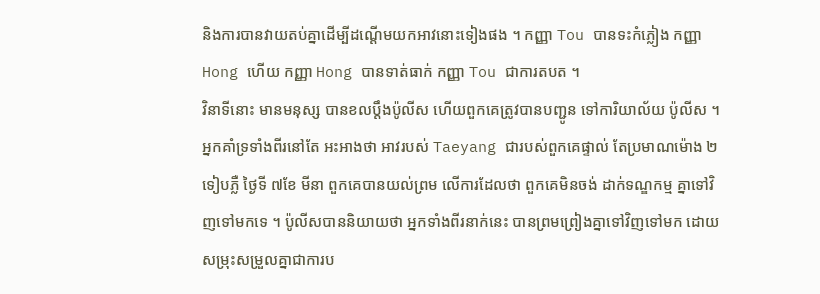និងការបានវាយតប់គ្នាដើម្បីដណ្តើមយកអាវនោះទៀងផង ។ កញ្ញា Tou បានទះកំភ្លៀង កញ្ញា Hong ហើយ កញ្ញា Hong បានទាត់ធាក់ កញ្ញា Tou ជាការតបត ។
វិនាទីនោះ មានមនុស្ស បានខលប្តឹងប៉ូលីស ហើយពួកគេត្រូវបានបញ្ជូន ទៅការិយាល័យ ប៉ូលីស ។ អ្នកគាំទ្រទាំងពីរនៅតែ អះអាងថា អាវរបស់ Taeyang ជារបស់ពួកគេផ្ទាល់ តែប្រមាណម៉ោង ២ទៀបភ្លឺ ថ្ងៃទី ៧ខែ មីនា ពួកគេបានយល់ព្រម លើការដែលថា ពួកគេមិនចង់ ដាក់ទណ្ឌកម្ម គ្នាទៅវិញទៅមកទេ ។ ប៉ូលីសបាននិយាយថា អ្នកទាំងពីរនាក់នេះ បានព្រមព្រៀងគ្នាទៅវិញទៅមក ដោយសម្រុះសម្រួលគ្នាជាការប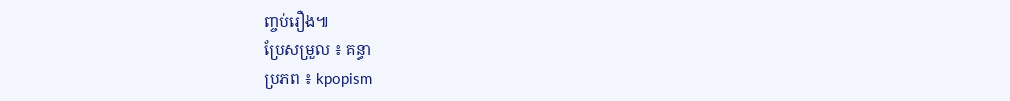ញ្ចប់រឿង៕
ប្រែសម្រួល ៖ គន្ធា
ប្រភព ៖ kpopism